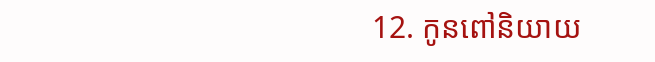12. កូនពៅនិយាយ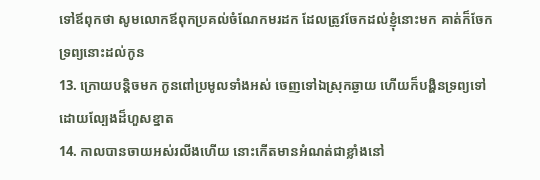ទៅឪពុកថា សូមលោកឪពុកប្រគល់ចំណែកមរដក ដែលត្រូវចែកដល់ខ្ញុំនោះមក គាត់ក៏ចែកទ្រព្យនោះដល់កូន
13. ក្រោយបន្តិចមក កូនពៅប្រមូលទាំងអស់ ចេញទៅឯស្រុកឆ្ងាយ ហើយក៏បង្ហិនទ្រព្យទៅ ដោយល្បែងដ៏ហួសខ្នាត
14. កាលបានចាយអស់រលីងហើយ នោះកើតមានអំណត់ជាខ្លាំងនៅ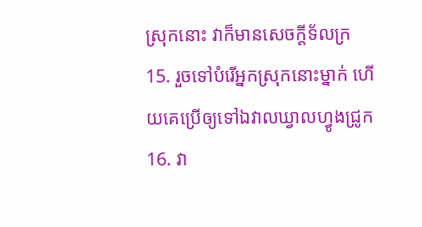ស្រុកនោះ វាក៏មានសេចក្ដីទ័លក្រ
15. រួចទៅបំរើអ្នកស្រុកនោះម្នាក់ ហើយគេប្រើឲ្យទៅឯវាលឃ្វាលហ្វូងជ្រូក
16. វា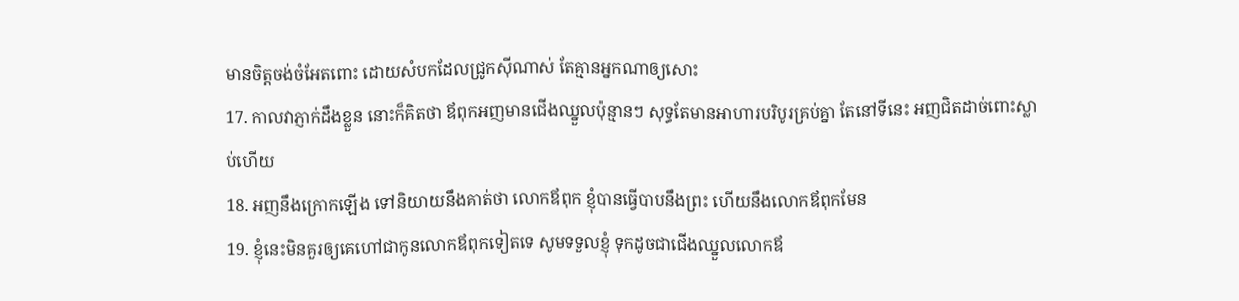មានចិត្តចង់ចំអែតពោះ ដោយសំបកដែលជ្រូកស៊ីណាស់ តែគ្មានអ្នកណាឲ្យសោះ
17. កាលវាភ្ញាក់ដឹងខ្លួន នោះក៏គិតថា ឪពុកអញមានជើងឈ្នួលប៉ុន្មានៗ សុទ្ធតែមានអាហារបរិបូរគ្រប់គ្នា តែនៅទីនេះ អញជិតដាច់ពោះស្លាប់ហើយ
18. អញនឹងក្រោកឡើង ទៅនិយាយនឹងគាត់ថា លោកឪពុក ខ្ញុំបានធ្វើបាបនឹងព្រះ ហើយនឹងលោកឪពុកមែន
19. ខ្ញុំនេះមិនគួរឲ្យគេហៅជាកូនលោកឪពុកទៀតទេ សូមទទួលខ្ញុំ ទុកដូចជាជើងឈ្នួលលោកឪ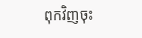ពុកវិញចុះ